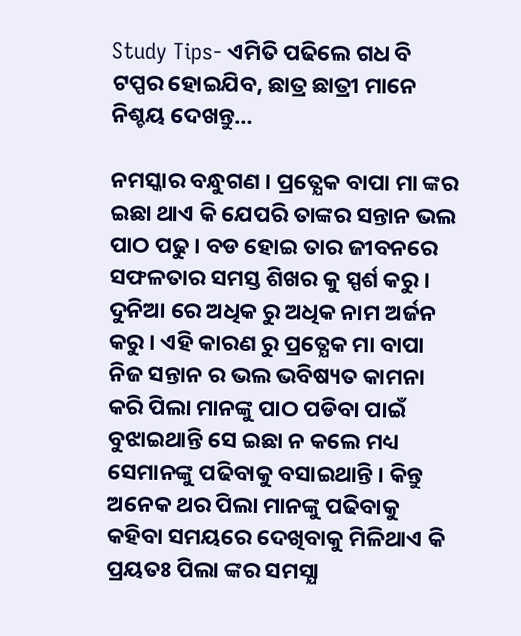Study Tips- ଏମିତି ପଢିଲେ ଗଧ ବି ଟପ୍ପର ହୋଇଯିବ, ଛାତ୍ର ଛାତ୍ରୀ ମାନେ ନିଶ୍ଚୟ ଦେଖନ୍ତୁ…

ନମସ୍କାର ବନ୍ଧୁଗଣ । ପ୍ରତ୍ଯେକ ବାପା ମା ଙ୍କର ଇଛା ଥାଏ କି ଯେପରି ତାଙ୍କର ସନ୍ତାନ ଭଲ ପାଠ ପଢୁ । ବଡ ହୋଇ ତାର ଜୀବନରେ ସଫଳତାର ସମସ୍ତ ଶିଖର କୁ ସ୍ପର୍ଶ କରୁ । ଦୁନିଆ ରେ ଅଧିକ ରୁ ଅଧିକ ନାମ ଅର୍ଜନ କରୁ । ଏହି କାରଣ ରୁ ପ୍ରତ୍ଯେକ ମା ବାପା ନିଜ ସନ୍ତାନ ର ଭଲ ଭବିଷ୍ୟତ କାମନା କରି ପିଲା ମାନଙ୍କୁ ପାଠ ପଡିବା ପାଇଁ ବୁଝାଇଥାନ୍ତି ସେ ଇଛା ନ କଲେ ମଧ୍ୟ ସେମାନଙ୍କୁ ପଢିବାକୁ ବସାଇଥାନ୍ତି । କିନ୍ତୁ ଅନେକ ଥର ପିଲା ମାନଙ୍କୁ ପଢିବାକୁ କହିବା ସମୟରେ ଦେଖିବାକୁ ମିଳିଥାଏ କି ପ୍ରୟତଃ ପିଲା ଙ୍କର ସମସ୍ଯା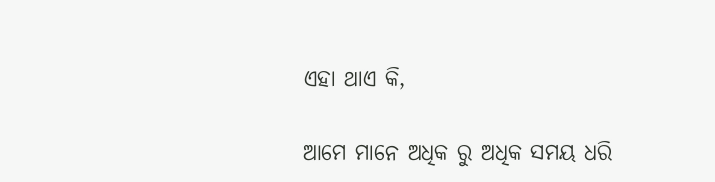ଏହା ଥାଏ କି,

ଆମେ ମାନେ ଅଧିକ ରୁ ଅଧିକ ସମୟ ଧରି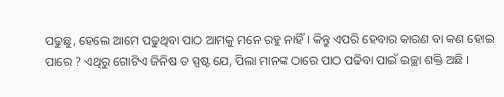ପଢୁଛୁ, ହେଲେ ଆମେ ପଢୁଥିବା ପାଠ ଆମକୁ ମନେ ରହୁ ନାହିଁ । କିନ୍ତୁ ଏପରି ହେବାର କାରଣ ବା କଣ ହୋଇ ପାରେ ? ଏଥିରୁ ଗୋଟିଏ ଜିନିଷ ତ ସ୍ପଷ୍ଟ ଯେ, ପିଲା ମାନଙ୍କ ଠାରେ ପାଠ ପଢିବା ପାଇଁ ଇଚ୍ଛା ଶକ୍ତି ଅଛି ।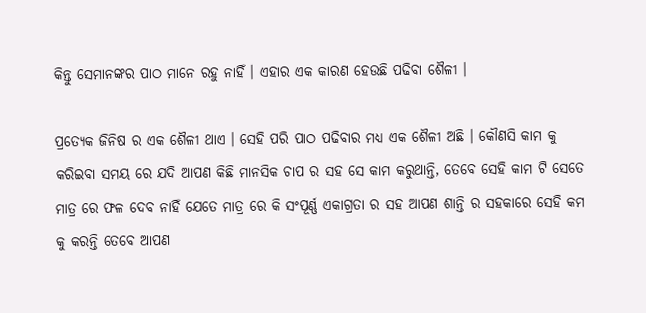କିନ୍ତୁ ସେମାନଙ୍କର ପାଠ ମାନେ ରହୁ ନାହିଁ । ଏହାର ଏକ କାରଣ ହେଉଛି ପଢିବା ଶୈଳୀ ।

ପ୍ରତ୍ଯେକ ଜିନିଷ ର ଏକ ଶୈଳୀ ଥାଏ । ସେହି ପରି ପାଠ ପଢିବାର ମଧ୍ୟ ଏକ ଶୈଳୀ ଅଛି । କୌଣସି କାମ କୁ କରିଇବା ସମୟ ରେ ଯଦି ଆପଣ କିଛି ମାନସିକ ଚାପ ର ସହ ସେ କାମ କରୁଥାନ୍ତି, ତେବେ ସେହି କାମ ଟି ସେତେ ମାତ୍ର ରେ ଫଳ ଦେବ ନାହିଁ ଯେତେ ମାତ୍ର ରେ କି ସଂପୂର୍ଣ୍ଣ ଏକାଗ୍ରତା ର ସହ ଆପଣ ଶାନ୍ତି ର ସହକାରେ ସେହି କମ କୁ କରନ୍ତି ତେବେ ଆପଣ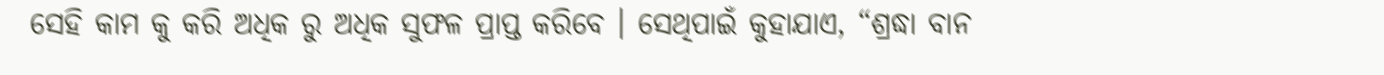ସେହି କାମ କୁ କରି ଅଧିକ ରୁ ଅଧିକ ସୁଫଳ ପ୍ରାପ୍ତ କରିବେ । ସେଥିପାଇଁ କୁହାଯାଏ, “ଶ୍ରଦ୍ଧା ବାନ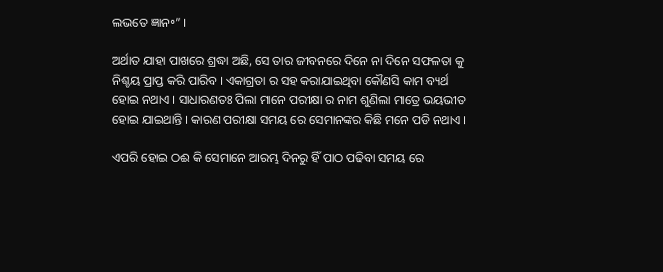ଲଭତେ ଜ୍ଞାନ॰” ।

ଅର୍ଥାତ ଯାହା ପାଖରେ ଶ୍ରଦ୍ଧା ଅଛି, ସେ ତାର ଜୀବନରେ ଦିନେ ନା ଦିନେ ସଫଳତା କୁ ନିଶ୍ଚୟ ପ୍ରାପ୍ତ କରି ପାରିବ । ଏକାଗ୍ରତା ର ସହ କରାଯାଇଥିବା କୌଣସି କାମ ବ୍ୟର୍ଥ ହୋଇ ନଥାଏ । ସାଧାରଣତଃ ପିଲା ମାନେ ପରୀକ୍ଷା ର ନାମ ଶୁଣିଲା ମାତ୍ରେ ଭୟଭୀତ ହୋଇ ଯାଇଥାନ୍ତି । କାରଣ ପରୀକ୍ଷା ସମୟ ରେ ସେମାନଙ୍କର କିଛି ମନେ ପଡି ନଥାଏ ।

ଏପରି ହୋଇ ଠଈ କି ସେମାନେ ଆରମ୍ଭ ଦିନରୁ ହିଁ ପାଠ ପଢିବା ସମୟ ରେ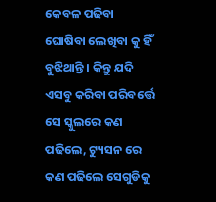କେବଳ ପଢିବା ଘୋଷିବା ଲେଖିବା କୁ ହିଁ ବୁଝିଥାନ୍ତି । କିନ୍ତୁ ଯଦି ଏସବୁ କରିବା ପରିବର୍ତ୍ତେ ସେ ସ୍କୁଲରେ କଣ ପଢିଲେ, ଟ୍ୟୁସନ ରେ କଣ ପଢିଲେ ସେଗୁଡିକୁ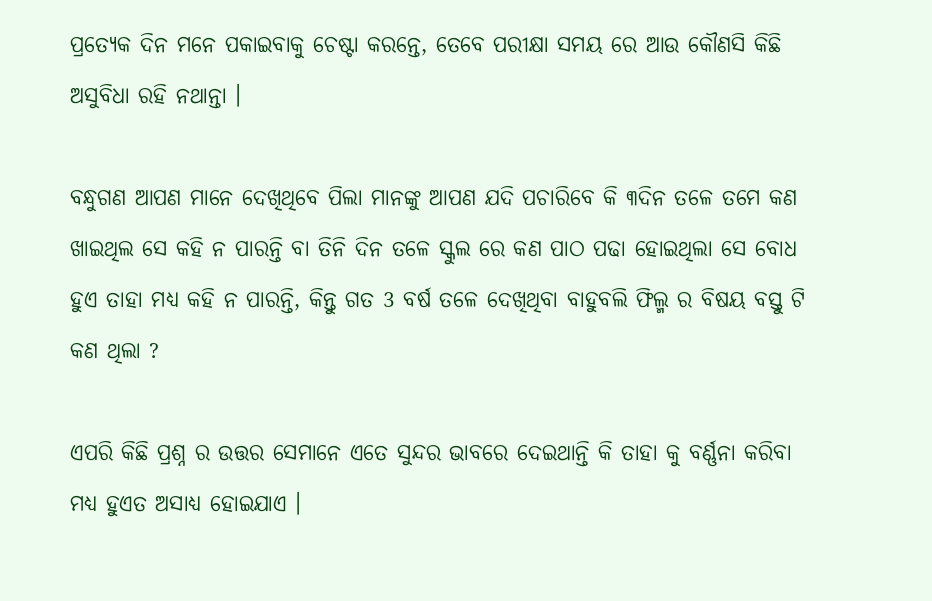ପ୍ରତ୍ଯେକ ଦିନ ମନେ ପକାଇବାକୁ ଚେଷ୍ଟା କରନ୍ତେ, ତେବେ ପରୀକ୍ଷା ସମୟ ରେ ଆଉ କୌଣସି କିଛି ଅସୁବିଧା ରହି ନଥାନ୍ତା ।

ବନ୍ଧୁଗଣ ଆପଣ ମାନେ ଦେଖିଥିବେ ପିଲା ମାନଙ୍କୁ ଆପଣ ଯଦି ପଚାରିବେ କି ୩ଦିନ ତଳେ ତମେ କଣ ଖାଇଥିଲ ସେ କହି ନ ପାରନ୍ତି ବା ତିନି ଦିନ ତଳେ ସ୍କୁଲ ରେ କଣ ପାଠ ପଢା ହୋଇଥିଲା ସେ ବୋଧ ହୁଏ ତାହା ମଧ୍ୟ କହି ନ ପାରନ୍ତି, କିନ୍ତୁ ଗତ 3 ବର୍ଷ ତଳେ ଦେଖିଥିବା ବାହୁବଲି ଫିଲ୍ମ ର ବିଷୟ ବସ୍ତୁ ଟି କଣ ଥିଲା ?

ଏପରି କିଛି ପ୍ରଶ୍ନ ର ଉତ୍ତର ସେମାନେ ଏତେ ସୁନ୍ଦର ଭାବରେ ଦେଇଥାନ୍ତି କି ତାହା କୁ ବର୍ଣ୍ଣନା କରିବା ମଧ୍ୟ ହୁଏତ ଅସାଧ୍ୟ ହୋଇଯାଏ ।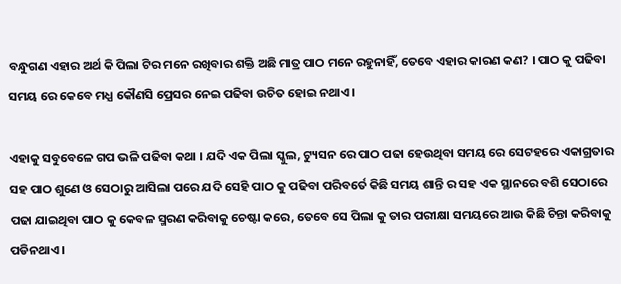ବନ୍ଧୁଗଣ ଏହାର ଅର୍ଥ କି ପିଲା ଟିର ମନେ ରଖିବାର ଶକ୍ତି ଅଛି ମାତ୍ର ପାଠ ମନେ ରହୁନାହିଁ, ତେବେ ଏହାର କାରଣ କଣ? । ପାଠ କୁ ପଢିବା ସମୟ ରେ କେବେ ମଧ୍ଯ କୌଣସି ପ୍ରେସର ନେଇ ପଢିବା ଉଚିତ ହୋଇ ନଥାଏ ।

ଏହାକୁ ସବୁବେଳେ ଗପ ଭଳି ପଢିବା କଥା । ଯଦି ଏକ ପିଲା ସ୍କୁଲ, ଟ୍ୟୁସନ ରେ ପାଠ ପଢା ହେଉଥିବା ସମୟ ରେ ସେଟହରେ ଏକାଗ୍ରତାର ସହ ପାଠ ଶୁଣେ ଓ ସେଠାରୁ ଆସିଲା ପରେ ଯଦି ସେହି ପାଠ କୁ ପଢିବା ପରିବର୍ତେ କିଛି ସମୟ ଶାନ୍ତି ର ସହ ଏକ ସ୍ଥାନରେ ବଶି ସେଠାରେ ପଢା ଯାଇଥିବା ପାଠ କୁ କେବଳ ସ୍ମରଣ କରିବାକୁ ଚେଷ୍ଟା କରେ, ତେବେ ସେ ପିଲା କୁ ତାର ପରୀକ୍ଷା ସମୟରେ ଆଉ କିଛି ଚିନ୍ତା କରିବାକୁ ପଡିନଥାଏ ।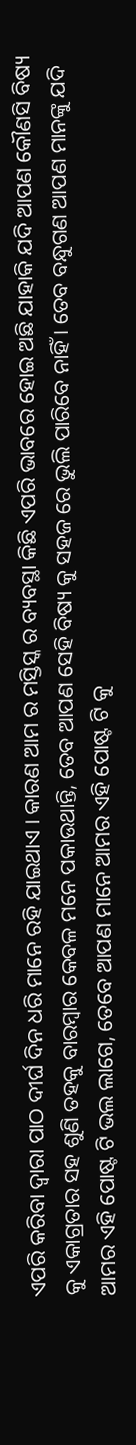ଏପରି କରିବା ଦ୍ଵାରା ପାଠ ଦୀର୍ଘ ଦିନ ଧରି ମାନେ ରହି ଯାଇଥାଏ । କାରଣ ଆମ ର ମସ୍ତିସ୍କ ର ବ୍ୟବସ୍ଥା କିଛି ଏପରି ଭାବରେ ହୋଇ ଅଛି ଯାହାକି ଯଦି ଆପଣ କୌଣସି ବିଷ୍ୟ କୁ ଏକାଗ୍ରତାର ସହ ଶୁଣି ତହକୁ ବାରମ୍ବାର କେବଳ ମନେ ପକାଉଥାନ୍ତି, ତେବ ଆପଣ ସେହି ବିଷ୍ୟ କୁ ସହଜ ରେ ଭୁଲି ପାରିବେ ନାହିଁ । ତେବ ବନ୍ଧୁଗଣ ଆପଣ ମାନଙ୍କୁ ଯଦି ଆମର ଏହି ପୋଷ୍ଟ ଟି ଭଲ ଲାଗେ, ତେବେ ଆପଣ ମାନେ ଆମର ଏହି ପୋଷ୍ଟ ଟି କୁ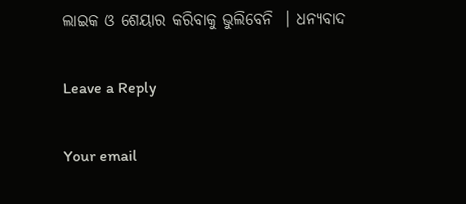ଲାଇକ ଓ ଶେୟାର କରିବାକୁ ଭୁଲିବେନି  । ଧନ୍ୟବାଦ

Leave a Reply

Your email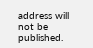address will not be published.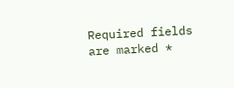Required fields are marked *